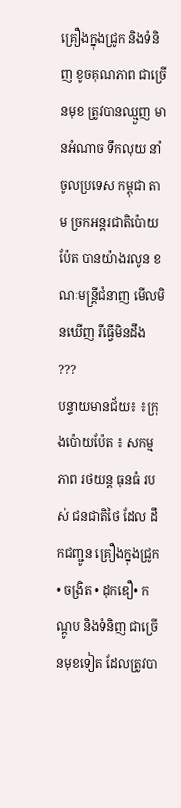គ្រឿងក្នុងជ្រូក និងទំនិញ ខូចគុណភាព ជាច្រើនមុខ ត្រូវបានឈ្មួញ មានអំណាច ទឹកលុយ នាំ ចូលប្រទេស កម្ពុជា តាម ច្រកអន្តរជាតិប៉ោយប៉ែត បានយ៉ាងរលូន ខណៈមន្ត្រីជំនាញ មើលមិនឃើញ រឺធ្វើមិនដឹង ???
បន្ទាយមានជ័យ៖ ៖ក្រុងប៉ោយប៉ែត ៖ សកម្មភាព រថយន្ត ធុនធំ របស់ ជនជាតិថៃ ដែល ដឹកជញ្ជូន គ្រឿងក្នុងជ្រូក • ចង្រិត • ដុកឌឿ• កណ្ដូប និងទំនិញ ជាច្រើនមុខទៀត ដែលត្រូវបា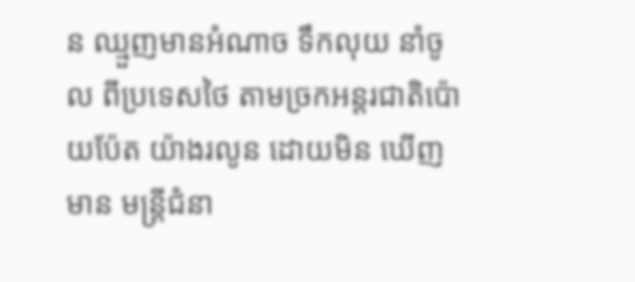ន ឈ្មួញមានអំណាច ទឹកលុយ នាំចូល ពីប្រទេសថៃ តាមច្រកអន្តរជាតិប៉ោយប៉ែត យ៉ាងរលូន ដោយមិន ឃើញ មាន មន្ត្រីជំនា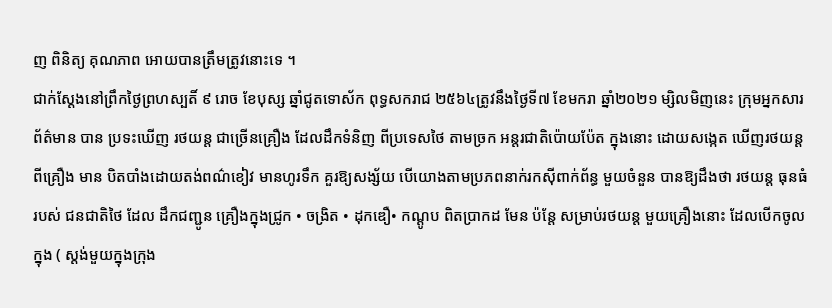ញ ពិនិត្យ គុណភាព អោយបានត្រឹមត្រូវនោះទេ ។
ជាក់ស្ដែងនៅព្រឹកថ្ងៃព្រហស្បតិ៍ ៩ រោច ខែបុស្ស ឆ្នាំជូតទោស័ក ពុទ្ធសករាជ ២៥៦៤ត្រូវនឹងថ្ងៃទី៧ ខែមករា ឆ្នាំ២០២១ ម្សិលមិញនេះ ក្រុមអ្នកសារព័ត៌មាន បាន ប្រទះឃើញ រថយន្ត ជាច្រើនគ្រឿង ដែលដឹកទំនិញ ពីប្រទេសថៃ តាមច្រក អន្តរជាតិប៉ោយប៉ែត ក្នុងនោះ ដោយសង្កេត ឃើញរថយន្ត ពីគ្រឿង មាន បិតបាំងដោយតង់ពណ៌ខៀវ មានហូរទឹក គួរឱ្យសង្ស័យ បើយោងតាមប្រភពនាក់រកស៊ីពាក់ព័ន្ធ មួយចំនួន បានឱ្យដឹងថា រថយន្ត ធុនធំ របស់ ជនជាតិថៃ ដែល ដឹកជញ្ជូន គ្រឿងក្នុងជ្រូក • ចង្រិត • ដុកឌឿ• កណ្ដូប ពិតប្រាកដ មែន ប៉ន្តែ សម្រាប់រថយន្ត មួយគ្រឿងនោះ ដែលបើកចូលក្នុង ( ស្តង់មួយក្នុងក្រុង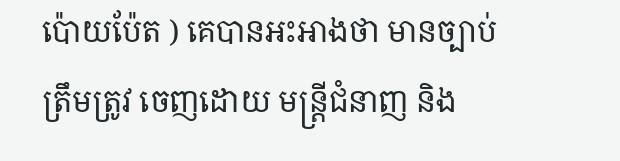ប៉ោយប៉ែត ) គេបានអះអាងថា មានច្បាប់ ត្រឹមត្រូវ ចេញដោយ មន្ត្រីជំនាញ និង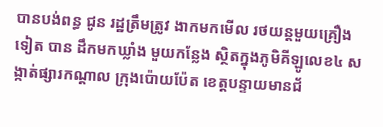បានបង់ពន្ធ ជូន រដ្ឋត្រឹមត្រូវ ងាកមកមើល រថយន្តមួយគ្រឿង ទៀត បាន ដឹកមកឃ្លាំង មួយកន្លែង ស្ថិតក្នុងភូមិគីឡូលេខ៤ សង្កាត់ផ្សារកណ្ដាល ក្រុងប៉ោយប៉ែត ខេត្តបន្ទាយមានជ័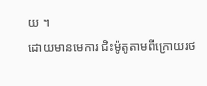យ ។
ដោយមានមេការ ជិះម៉ូតូតាមពីក្រោយរថ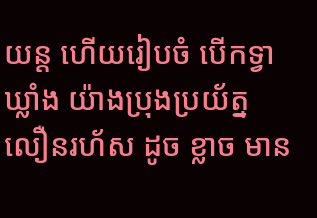យន្ត ហើយរៀបចំ បើកទ្វា ឃ្លាំង យ៉ាងប្រុងប្រយ័ត្ន លឿនរហ័ស ដូច ខ្លាច មាន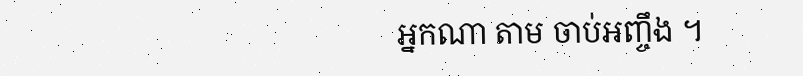អ្នកណា តាម ចាប់អញ្ចឹង ។